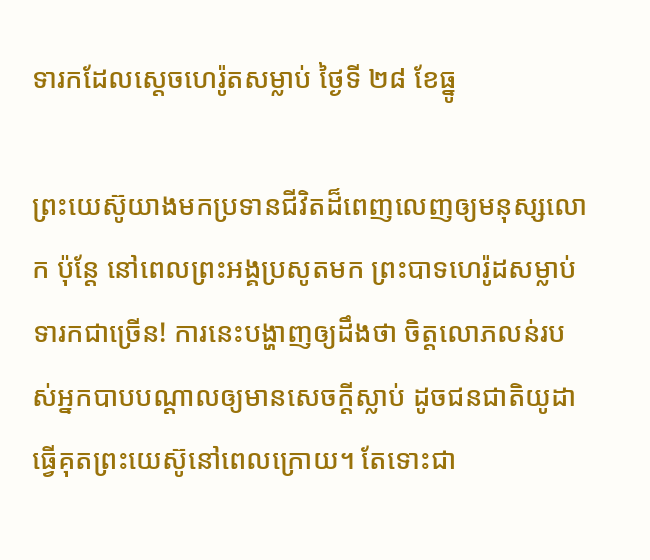ទារកដែលស្តេចហេរ៉ូតសម្លាប់ ថ្ងៃទី ២៨ ខែធ្នូ

ព្រះយេស៊ូយាងមកប្រទានជីវិតដ៏ពេញលេញឲ្យមនុស្សលោក ប៉ុន្តែ នៅពេលព្រះអង្គប្រសូតមក ព្រះបាទហេរ៉ូដសម្លាប់ទារកជាច្រើន! ការនេះបង្ហាញឲ្យដឹងថា ចិត្តលោភលន់របស់អ្នកបាបបណ្តាលឲ្យមានសេចក្តីស្លាប់ ដូចជនជាតិយូដាធ្វើគុតព្រះយេស៊ូនៅពេលក្រោយ។ តែទោះជា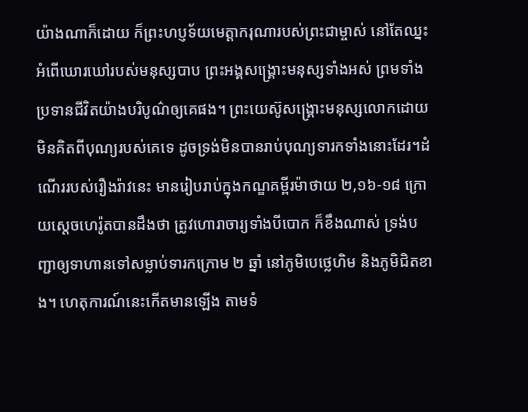យ៉ាងណាក៏ដោយ ក៏ព្រះហប្ញទ័យមេត្តាករុណារបស់ព្រះជាម្ចាស់ នៅតែឈ្នះអំពើឃោរឃៅរបស់មនុស្សបាប ព្រះអង្គសង្រ្គោះមនុស្សទាំងអស់ ព្រមទាំងប្រទានជីវិតយ៉ាងបរិបូណ៌ឲ្យគេផង។ ព្រះយេស៊ូសង្គ្រោះមនុស្សលោកដោយមិនគិតពីបុណ្យរបស់គេទេ ដូចទ្រង់មិនបានរាប់បុណ្យទារកទាំងនោះដែរ។ដំណើររបស់រឿងរ៉ាវនេះ មានរៀបរាប់ក្នុងកណ្ឌគម្ពីរម៉ាថាយ ២,១៦-១៨ ក្រោយស្តេចហេរ៉ូតបានដឹងថា ត្រូវហោរាចារ្យទាំងបីបោក ក៏ខឹងណាស់ ទ្រង់បញ្ជាឲ្យទាហានទៅសម្លាប់ទារកក្រោម ២ ឆ្នាំ នៅភូមិបេថ្លេហិម និងភូមិជិតខាង។ ហេតុការណ៍នេះកើតមានឡើង តាមទំ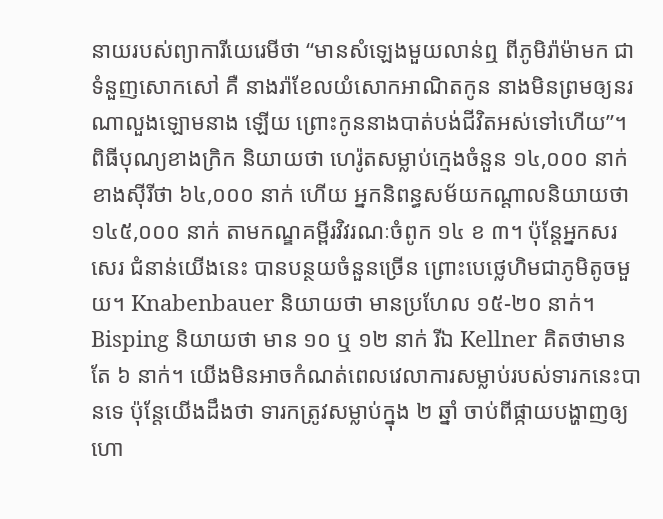នាយរបស់ព្យាការីយេរេមីថា “មានសំឡេងមួយលាន់ឮ ពីភូមិរ៉ាម៉ាមក ជាទំនួញសោកសៅ គឺ នាងរ៉ាខែលយំសោកអាណិតកូន នាងមិនព្រមឲ្យនរណាលួងឡោមនាង ឡើយ ព្រោះកូននាងបាត់បង់ជីវិតអស់ទៅហើយ”។ ពិធីបុណ្យខាងក្រិក និយាយថា ហេរ៉ូតសម្លាប់ក្មេងចំនួន ១៤,០០០ នាក់ ខាងស៊ីរីថា ៦៤,០០០ នាក់ ហើយ អ្នកនិពន្ធសម័យកណ្តាលនិយាយថា ១៤៥,០០០ នាក់ តាមកណ្ឌគម្ពីរវិវរណៈចំពូក ១៤ ខ ៣។ ប៉ុន្តែអ្នកសរសេរ ជំនាន់យើងនេះ បានបន្ថយចំនួនច្រើន ព្រោះបេថ្លេហិមជាភូមិតូចមួយ។ Knabenbauer និយាយថា មានប្រហែល ១៥-២០ នាក់។ Bisping និយាយថា មាន ១០ ឬ ១២ នាក់ រីឯ Kellner គិតថាមានតែ ៦ នាក់។ យើងមិនអាចកំណត់ពេលវេលាការសម្លាប់របស់ទារកនេះបានទេ ប៉ុន្តែយើងដឹងថា ទារកត្រូវសម្លាប់ក្នុង ២ ឆ្នាំ ចាប់ពីផ្កាយបង្ហាញឲ្យហោ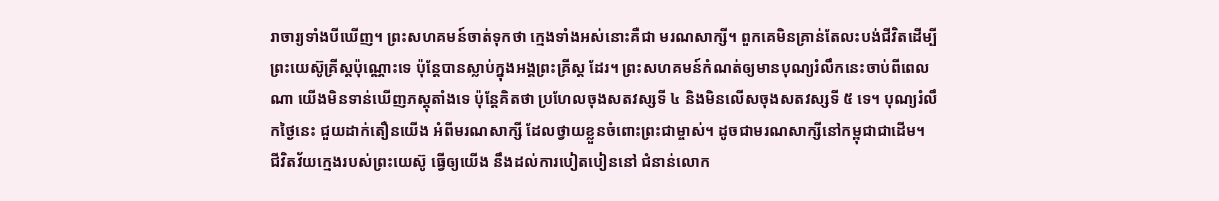រាចារ្យទាំងបីឃើញ។ ព្រះសហគមន៍ចាត់ទុកថា ក្មេងទាំងអស់នោះគឺជា មរណសាក្សី។ ពួកគេមិនគ្រាន់តែលះបង់ជីវិតដើម្បីព្រះយេស៊ូគ្រីស្តប៉ុណ្ណោះទេ ប៉ុន្តែបានស្លាប់ក្នុងអង្គព្រះគ្រីស្ត ដែរ។ ព្រះសហគមន៍កំណត់ឲ្យមានបុណ្យរំលឹកនេះចាប់ពីពេលណា យើងមិនទាន់ឃើញភស្តុតាំងទេ ប៉ុន្តែគិតថា ប្រហែលចុងសតវស្សទី ៤ និងមិនលើសចុងសតវស្សទី ៥ ទេ។ បុណ្យរំលឹកថ្ងៃនេះ ជួយដាក់តឿនយើង អំពីមរណសាក្សី ដែលថ្វាយខ្លួនចំពោះព្រះជាម្ចាស់។ ដូចជាមរណសាក្សីនៅកម្ពុជាជាដើម។ ជីវិតវ័យក្មេងរបស់ព្រះយេស៊ូ ធ្វើឲ្យយើង នឹងដល់ការបៀតបៀននៅ ជំនាន់លោក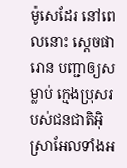ម៉ូសេដែរ នៅពេលនោះ ស្តេចផារោន បញ្ជាឲ្យសម្លាប់ ក្មេងប្រុសរបស់ជនជាតិអ៊ិស្រាអែលទាំងអ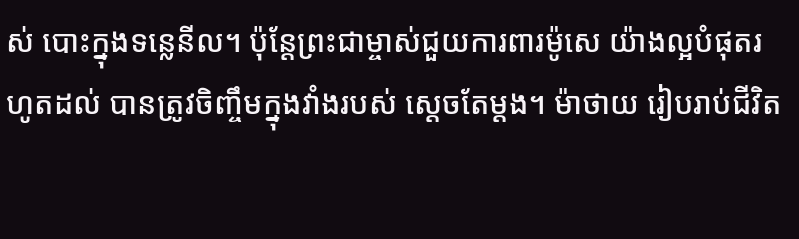ស់ បោះក្នុងទន្លេនីល។ ប៉ុន្តែព្រះជាម្ចាស់ជួយការពារម៉ូសេ យ៉ាងល្អបំផុតរហូតដល់ បានត្រូវចិញ្ចឹមក្នុងវាំងរបស់ ស្តេចតែម្តង។ ម៉ាថាយ រៀបរាប់ជីវិត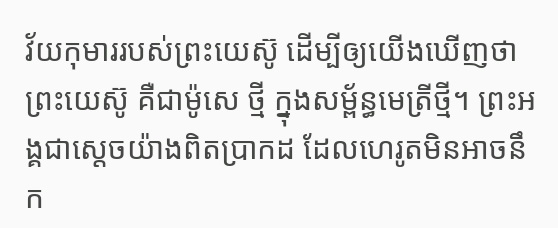វ័យកុមាររបស់ព្រះយេស៊ូ ដើម្បីឲ្យយើងឃើញថា ព្រះយេស៊ូ គឺជាម៉ូសេ ថ្មី ក្នុងសម្ព័ន្ធមេត្រីថ្មី។ ព្រះអង្គជាស្តេចយ៉ាងពិតប្រាកដ ដែលហេរូតមិនអាចនឹក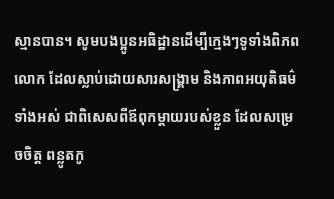ស្មានបាន។ សូមបងប្អូនអធិដ្ឋានដើម្បីក្មេងៗទូទាំងពិភពលោក ដែលស្លាប់ដោយសារសង្គ្រាម និងភាពអយុតិធម៌ទាំងអស់ ជាពិសេសពីឪពុកម្តាយរបស់ខ្លួន ដែលសម្រេចចិត្ត ពន្លូតកូ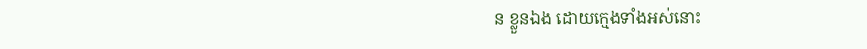ន ខ្លួនឯង ដោយក្មេងទាំងអស់នោះ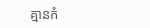គ្មានកំ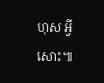ហុស អ្វីសោះ៕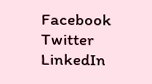Facebook
Twitter
LinkedIn